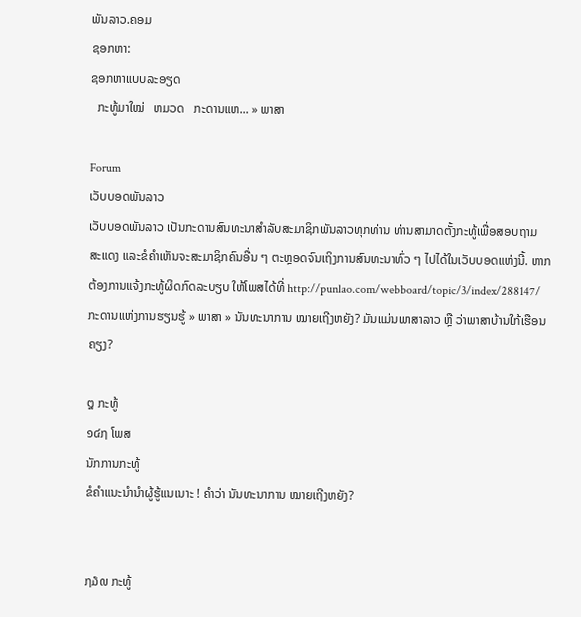ພັນລາວ.ຄອມ
ຊອກຫາ:
ຊອກຫາແບບລະອຽດ
  ກະທູ້ມາໃໝ່   ຫມວດ   ກະດານແຫ... » ພາສາ

Forum
ເວັບບອດພັນລາວ
ເວັບບອດພັນລາວ ເປັນກະດານສົນທະນາສຳລັບສະມາຊິກພັນລາວທຸກທ່ານ ທ່ານສາມາດຕັ້ງກະທູ້ເພື່ອສອບຖາມ ສະແດງ ແລະຂໍຄຳເຫັນຈະສະມາຊິກຄົນອື່ນ ໆ ຕະຫຼອດຈົນເຖິງການສົນທະນາທົ່ວ ໆ ໄປໄດ້ໃນເວັບບອດແຫ່ງນີ້. ຫາກຕ້ອງການແຈ້ງກະທູ້ຜິດກົດລະບຽບ ໃຫ້ໂພສໄດ້ທີ່ http://punlao.com/webboard/topic/3/index/288147/
ກະດານແຫ່ງການຮຽນຮູ້ » ພາສາ » ນັນທະນາການ ໝາຍເຖີງຫຍັງ? ມັນແມ່ນພາສາລາວ ຫຼື ວ່າພາສາບ້ານໃກ້ເຮືອນຄຽງ?

໘ ກະທູ້
໑໔໗ ໂພສ
ນັກການກະທູ້
ຂໍຄຳແນະນຳນຳຜູ້ຮູ້ແນເນາະ ! ຄຳວ່າ ນັນທະນາການ ໝາຍເຖີງຫຍັງ?


໗໓໙ ກະທູ້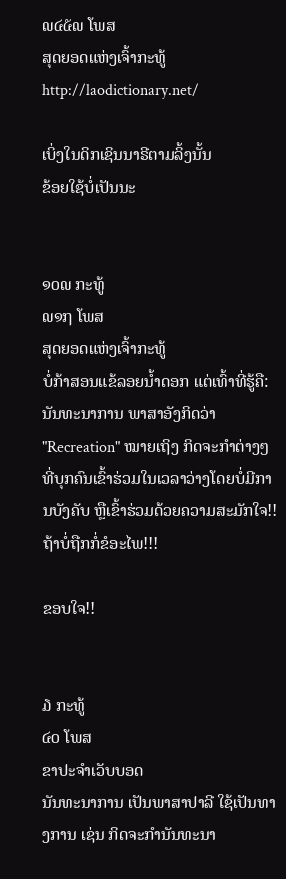໙໔໕໙ ໂພສ
ສຸດຍອດແຫ່ງເຈົ້າກະທູ້
http://laodictionary.net/

ເບິ່ງໃນດິກເຊິນນາຣີຕາມລິ້ງນັ້ນ
ຂ້ອຍໃຊ້ບໍ່ເປັນນະ


໑໐໙ ກະທູ້
໙໑໗ ໂພສ
ສຸດຍອດແຫ່ງເຈົ້າກະທູ້
ບໍ່ກ້າສອນແຂ້ລອຍນ້ຳດອກ ແຕ່ເທົ້າທີ່ຮູ້ຄື:
ນັນທະນາການ ພາສາອັງກິດວ່າ "Recreation" ໝາຍເຖິງ ກິດຈະກຳຕ່າງໆທີ່ບຸກຄົນເຂົ້າຮ່ວມໃນເວລາວ່າງໂດຍບໍ່ມີການບັງຄັບ ຫຼືເຂົ້າຮ່ວມດ້ວຍຄວາມສະມັກໃຈ!!
ຖ້າບໍ່ຖືກກໍ່ຂໍອະໄພ!!!

ຂອບໃຈ!!


໓ ກະທູ້
໔໐ ໂພສ
ຂາປະຈຳເວັບບອດ
ນັນທະນາການ ເປັນພາສາປາລີ ໃຊ້ເປັນທາງການ ເຊ່ນ ກິດຈະກຳນັນທະນາ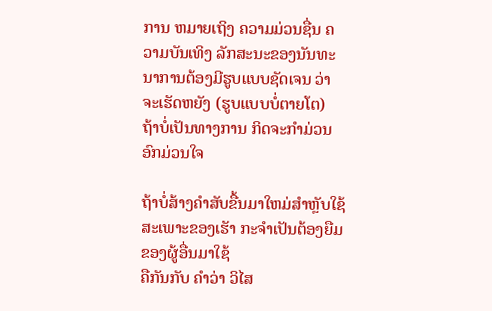ການ ຫມາຍເຖິງ ຄວາມມ່ວນຊື່ນ ຄວາມບັນເທິງ ລັກສະນະຂອງນັນທະນາການຕ້ອງມີຮູບແບບຊັດເຈນ ວ່າຈະເຮັດຫຍັງ (ຮູບແບບບໍ່ຕາຍໂຕ)
ຖ້າບໍ່ເປັນທາງການ ກິດຈະກຳມ່ວນອົກມ່ວນໃຈ

ຖ້າບໍ່ສ້າງຄຳສັບຂື້ນມາໃຫມ່ສຳຫຼັບໃຊ້ສະເພາະຂອງເຮັາ ກະຈຳເປັນຕ້ອງຍືມຂອງຜູ້ອື່ນມາໃຊ້
ຄືກັນກັບ ຄຳວ່າ ວິໄສ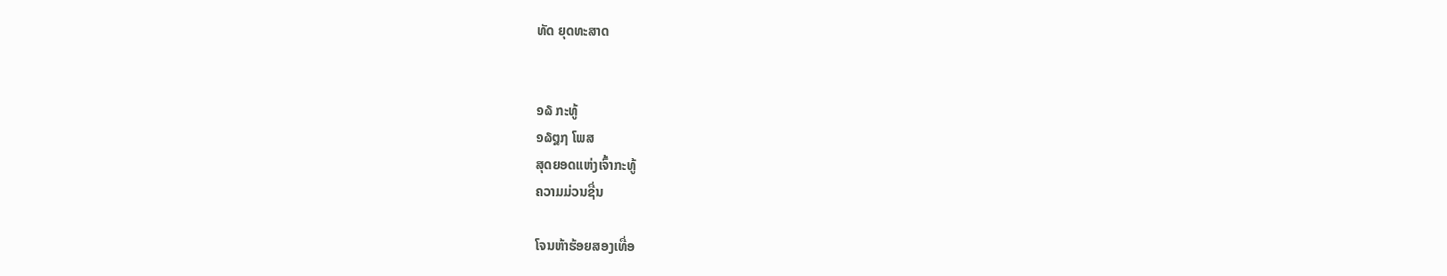ທັດ ຍຸດທະສາດ


໑໖ ກະທູ້
໑໖໘໗ ໂພສ
ສຸດຍອດແຫ່ງເຈົ້າກະທູ້
ຄວາມມ່ວນຊື່ນ

ໂຈນຫ້າຮ້ອຍສອງເທື່ອ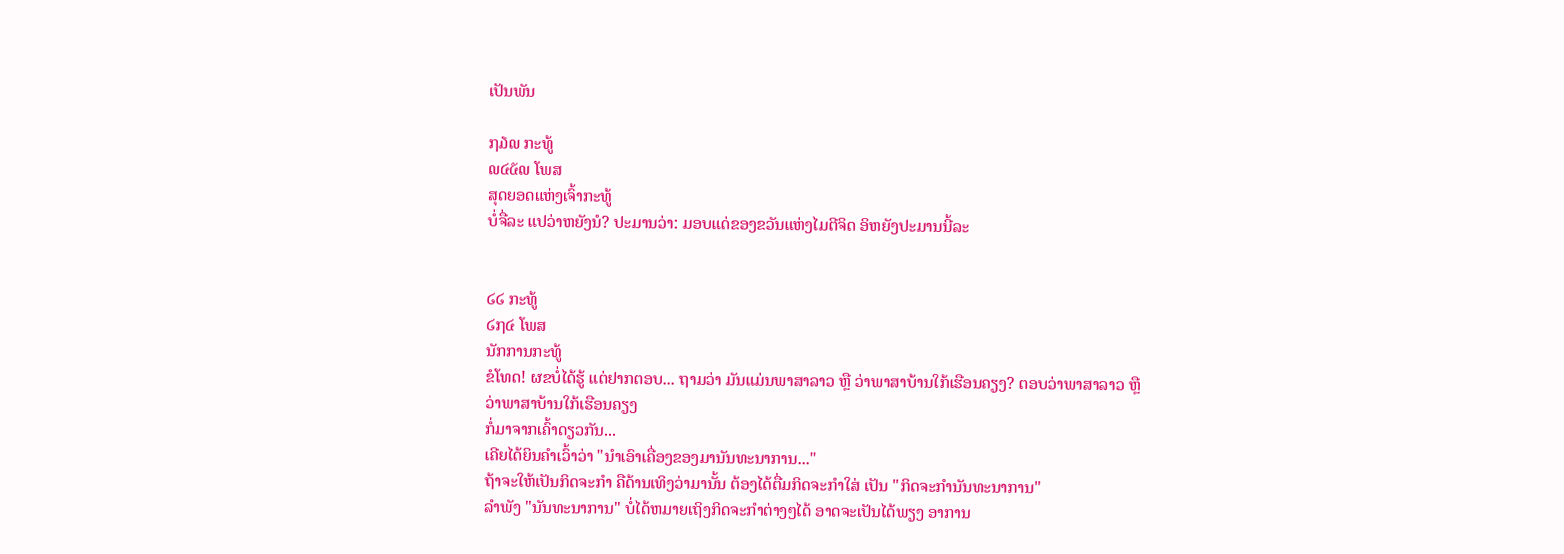ເປັນພັນ

໗໓໙ ກະທູ້
໙໔໕໙ ໂພສ
ສຸດຍອດແຫ່ງເຈົ້າກະທູ້
ບໍ່ຈື່ລະ ແປວ່າຫຍັງນໍ? ປະມານວ່າ: ມອບແດ່ຂອງຂວັນແຫ່ງໄມຕີຈິດ ອິຫຍັງປະມານນີ້ລະ


໒໒ ກະທູ້
໒໗໔ ໂພສ
ນັກການກະທູ້
ຂໍໂທດ! ຜຂບໍ່ໄດ້ຮູ້ ແຕ່ຢາກຕອບ... ຖາມວ່າ ມັນແມ່ນພາສາລາວ ຫຼື ວ່າພາສາບ້ານໃກ້ເຮືອນຄຽງ? ຕອບວ່າພາສາລາວ ຫຼື ວ່າພາສາບ້ານໃກ້ເຮືອນຄຽງ
ກໍ່ມາຈາກເຄົ້າດຽວກັນ...
ເຄີຍໄດ້ຍິນຄຳເວົ້າວ່າ "ນຳເອົາເຄື່ອງຂອງມານັນທະນາການ..."
ຖ້າຈະໃຫ້ເປັນກິດຈະກຳ ຄືດ້ານເທິງວ່າມານັ້ນ ຕ້ອງໄດ້ຕື່ມກິດຈະກຳໃສ່ ເປັນ "ກິດຈະກຳນັນທະນາການ"
ລຳພັງ "ນັນທະນາການ" ບໍ່ໄດ້ຫມາຍເຖິງກິດຈະກຳຕ່າງໆໄດ້ ອາດຈະເປັນໄດ້ພຽງ ອາການ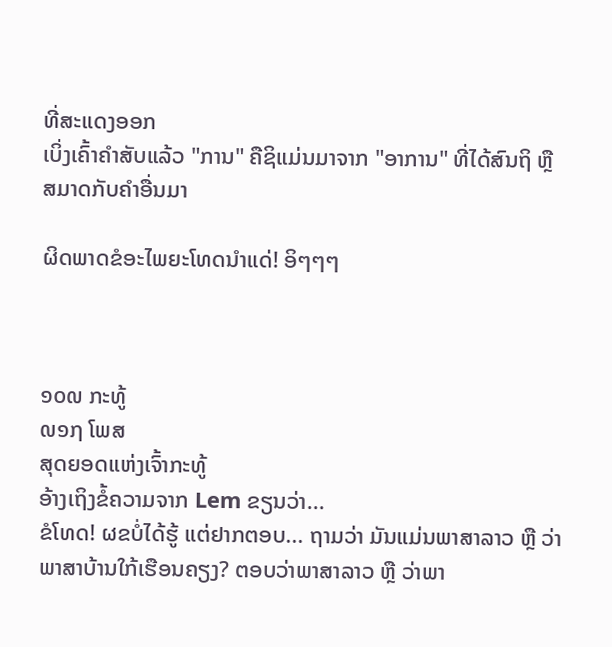ທີ່ສະແດງອອກ
ເບິ່ງເຄົ້າຄຳສັບແລ້ວ "ການ" ຄືຊິແມ່ນມາຈາກ "ອາການ" ທີ່ໄດ້ສົນຖິ ຫຼື ສມາດກັບຄຳອື່ນມາ

ຜິດພາດຂໍອະໄພຍະໂທດນຳແດ່! ອິໆໆໆ



໑໐໙ ກະທູ້
໙໑໗ ໂພສ
ສຸດຍອດແຫ່ງເຈົ້າກະທູ້
ອ້າງເຖິງຂໍ້ຄວາມຈາກ Lem ຂຽນວ່າ...
ຂໍໂທດ! ຜຂບໍ່ໄດ້ຮູ້ ແຕ່ຢາກຕອບ... ຖາມວ່າ ມັນແມ່ນພາສາລາວ ຫຼື ວ່າພາສາບ້ານໃກ້ເຮືອນຄຽງ? ຕອບວ່າພາສາລາວ ຫຼື ວ່າພາ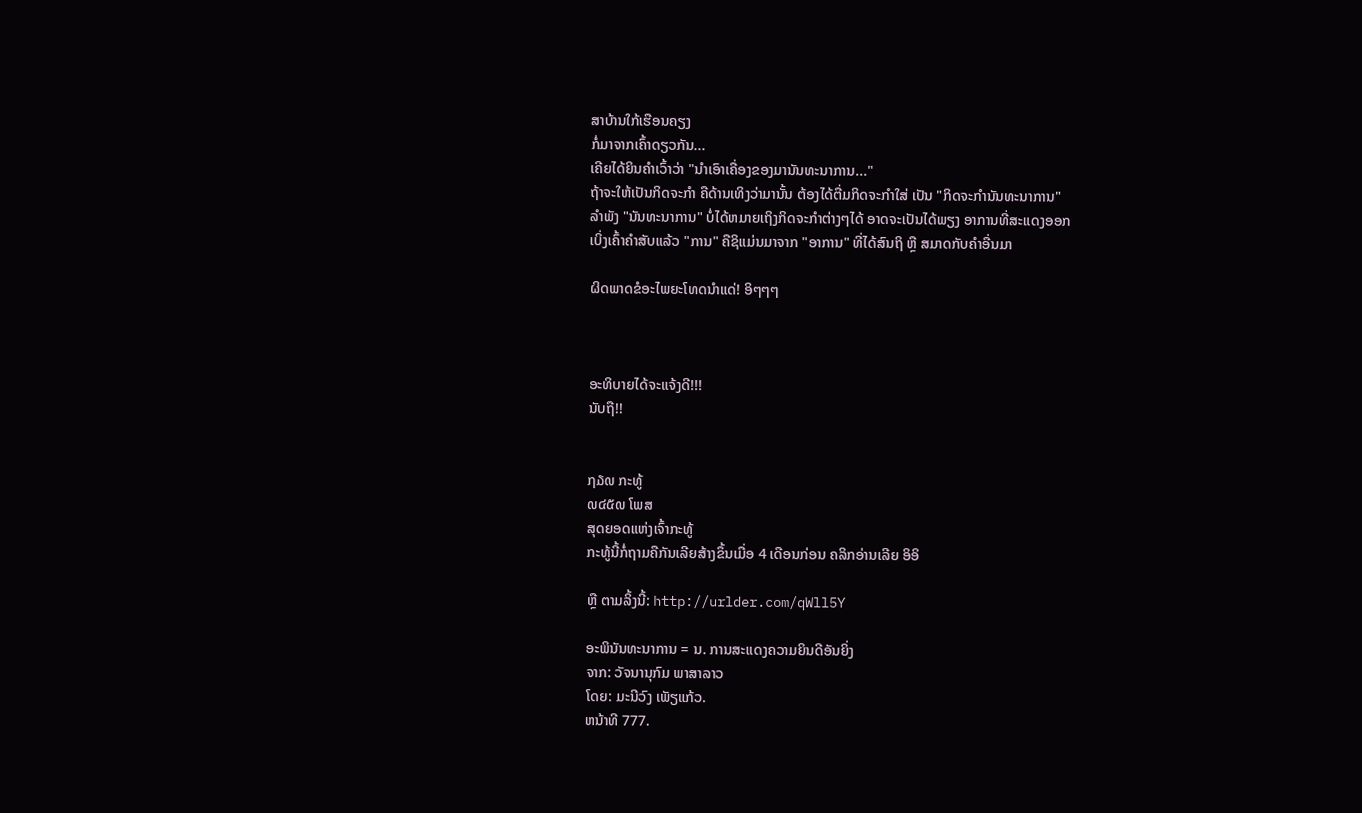ສາບ້ານໃກ້ເຮືອນຄຽງ
ກໍ່ມາຈາກເຄົ້າດຽວກັນ...
ເຄີຍໄດ້ຍິນຄຳເວົ້າວ່າ "ນຳເອົາເຄື່ອງຂອງມານັນທະນາການ..."
ຖ້າຈະໃຫ້ເປັນກິດຈະກຳ ຄືດ້ານເທິງວ່າມານັ້ນ ຕ້ອງໄດ້ຕື່ມກິດຈະກຳໃສ່ ເປັນ "ກິດຈະກຳນັນທະນາການ"
ລຳພັງ "ນັນທະນາການ" ບໍ່ໄດ້ຫມາຍເຖິງກິດຈະກຳຕ່າງໆໄດ້ ອາດຈະເປັນໄດ້ພຽງ ອາການທີ່ສະແດງອອກ
ເບິ່ງເຄົ້າຄຳສັບແລ້ວ "ການ" ຄືຊິແມ່ນມາຈາກ "ອາການ" ທີ່ໄດ້ສົນຖິ ຫຼື ສມາດກັບຄຳອື່ນມາ

ຜິດພາດຂໍອະໄພຍະໂທດນຳແດ່! ອິໆໆໆ



ອະທິບາຍໄດ້ຈະແຈ້ງດີ!!!
ນັບຖື!!


໗໓໙ ກະທູ້
໙໔໕໙ ໂພສ
ສຸດຍອດແຫ່ງເຈົ້າກະທູ້
ກະທູ້ນີ້ກໍ່ຖາມຄືກັນເລີຍສ້າງຂຶ້ນເມື່ອ 4 ເດືອນກ່ອນ ຄລິກອ່ານເລີຍ ອິອິ

ຫຼື ຕາມລິ້ງນີ້: http://urlder.com/qWll5Y

ອະພິນັນທະນາການ = ນ. ການສະແດງຄວາມຍິນດີອັນຍິ່ງ
ຈາກ: ວັຈນານຸກົມ ພາສາລາວ
ໂດຍ: ມະນີວົງ ເພັຽແກ້ວ.
ຫນ້າທີ 777.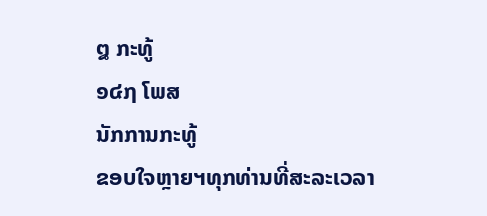໘ ກະທູ້
໑໔໗ ໂພສ
ນັກການກະທູ້
ຂອບໃຈຫຼາຍຯທຸກທ່ານທີ່ສະລະເວລາ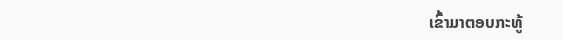ເຂົ້າມາຕອບກະທູ້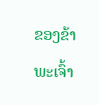ຂອງຂ້າພະເຈົ້າ